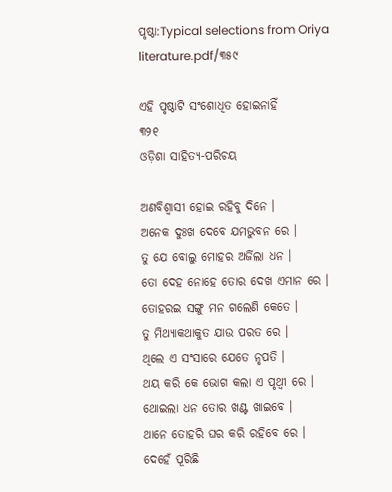ପୃଷ୍ଠା:Typical selections from Oriya literature.pdf/୩୫୯

ଏହି ପୃଷ୍ଠାଟି ସଂଶୋଧିତ ହୋଇନାହିଁ
୩୨୧
ଓଡ଼ିଶା ସାହିତ୍ୟ-ପରିଚୟ

ଅଣବିଶ୍ୱାସୀ ହୋଇ ରହିବୁ ଦିନେ ।
ଅନେକ ଦୁଃଖ ଦେବେ ଯମଭୁବନ ରେ ।
ତୁ ଯେ ବୋଲୁ ମୋହର ଅର୍ଜିଲା ଧନ ।
ତୋ ଦେହ ନୋହେ ତୋର ଦେଖ ଏମାନ ରେ ।
ତୋହରଇ ସଙ୍ଗୁ ମନ ଗଲେଣି କେତେ ।
ତୁ ମିଥ୍ୟାକଥାକୁତ ଯାଉ ପରତ ରେ ।
ଥିଲେ ଏ ସଂସାରେ ଯେତେ ନୃପତି ।
ଥୟ କରି କେ ଭୋଗ କଲା ଏ ପୃଥ୍ବୀ ରେ ।
ଥୋଇଲା ଧନ ତୋର ଖଣ୍ଟ ଖାଇବେ ।
ଥାନେ ତୋହରି ଘର କରି ରହିବେ ରେ ।
ଦେହେଁ ପୂରିଛି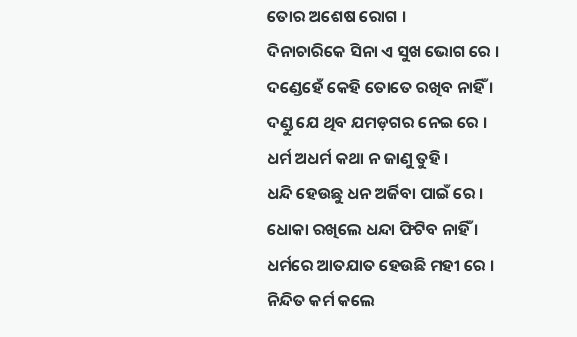ତୋର ଅଶେଷ ରୋଗ ।
ଦିନାଚାରିକେ ସିନା ଏ ସୁଖ ଭୋଗ ରେ ।
ଦଣ୍ଡେହେଁ କେହି ତୋତେ ରଖିବ ନାହିଁ ।
ଦଣ୍ଡୁ ଯେ ଥିବ ଯମଡ଼ଗର ନେଇ ରେ ।
ଧର୍ମ ଅଧର୍ମ କଥା ନ ଜାଣୁ ତୁହି ।
ଧନ୍ଦି ହେଉଛୁ ଧନ ଅର୍ଜିବା ପାଇଁ ରେ ।
ଧୋକା ରଖିଲେ ଧନ୍ଦା ଫିଟିବ ନାହିଁ ।
ଧର୍ମରେ ଆତଯାତ ହେଉଛି ମହୀ ରେ ।
ନିନ୍ଦିତ କର୍ମ କଲେ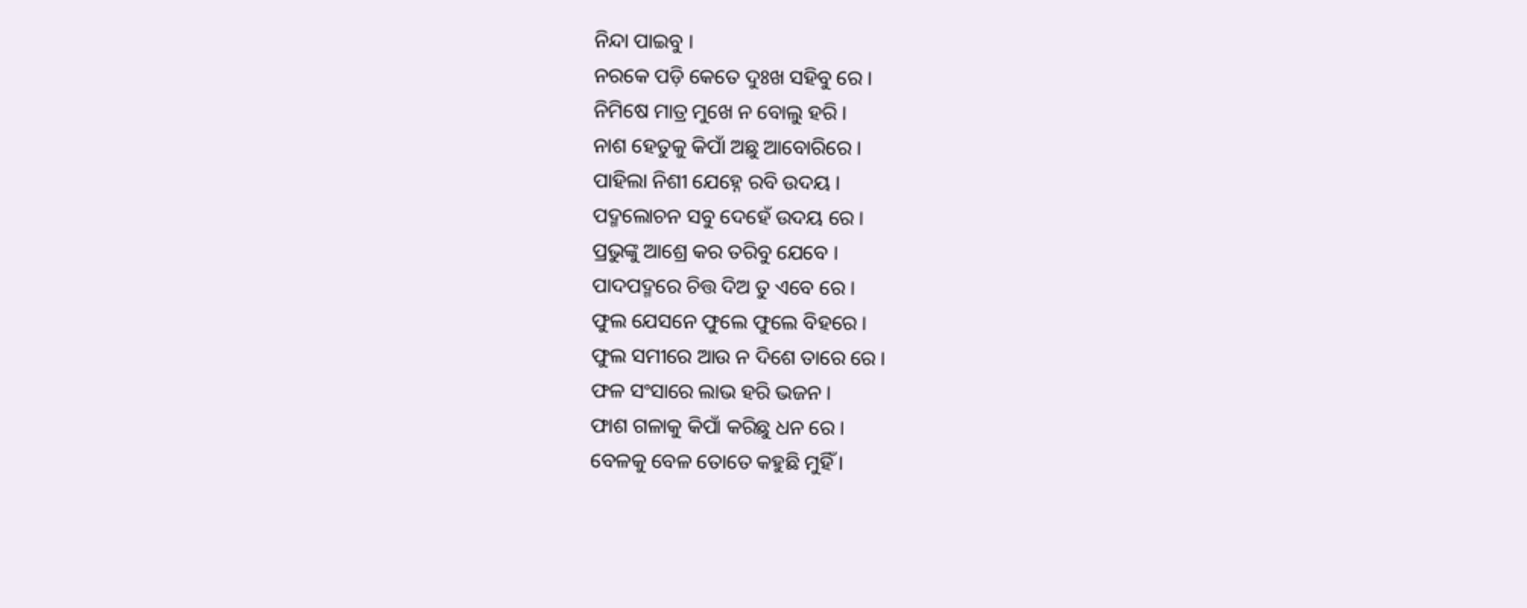ନିନ୍ଦା ପାଇବୁ ।
ନରକେ ପଡ଼ି କେତେ ଦୁଃଖ ସହିବୁ ରେ ।
ନିମିଷେ ମାତ୍ର ମୁଖେ ନ ବୋଲୁ ହରି ।
ନାଶ ହେତୁକୁ କିପାଁ ଅଛୁ ଆବୋରିରେ ।
ପାହିଲା ନିଶୀ ଯେହ୍ନେ ରବି ଉଦୟ ।
ପଦ୍ମଲୋଚନ ସବୁ ଦେହେଁ ଉଦୟ ରେ ।
ପ୍ରଭୁଙ୍କୁ ଆଶ୍ରେ କର ତରିବୁ ଯେବେ ।
ପାଦପଦ୍ମରେ ଚିତ୍ତ ଦିଅ ତୁ ଏବେ ରେ ।
ଫୁଲ ଯେସନେ ଫୁଲେ ଫୁଲେ ବିହରେ ।
ଫୁଲ ସମୀରେ ଆଉ ନ ଦିଶେ ତାରେ ରେ ।
ଫଳ ସଂସାରେ ଲାଭ ହରି ଭଜନ ।
ଫାଶ ଗଳାକୁ କିପାଁ କରିଛୁ ଧନ ରେ ।
ବେଳକୁ ବେଳ ତୋତେ କହୁଛି ମୁହିଁ ।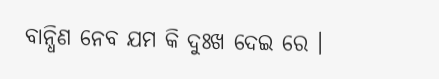ବାନ୍ଧିଣ ନେବ ଯମ କି ଦୁଃଖ ଦେଇ ରେ ।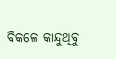ବିକଳେ କାନ୍ଦୁଥିବୁ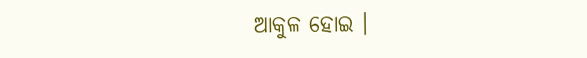ଆକୁଳ ହୋଇ ।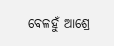ବେଳହୁଁ ଆଶ୍ରେ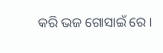କରି ଭଜ ଗୋସାଇଁ ରେ ।